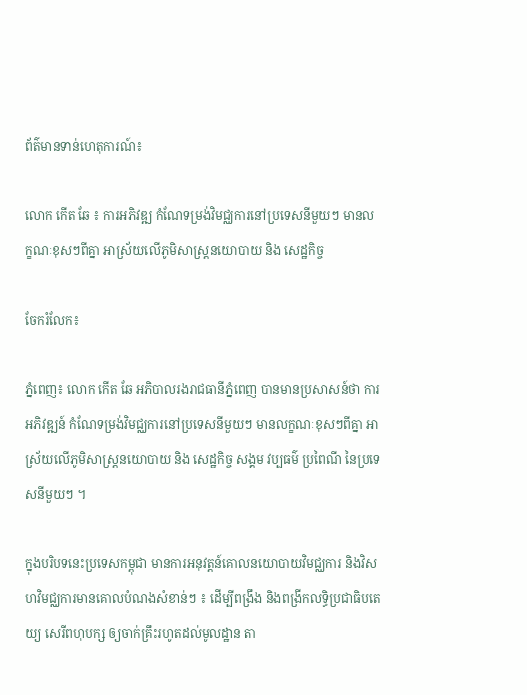ព័ត៌មានទាន់ហេតុការណ៍៖

លោក កើត ឆែ ៖ ការអភិវឌ្ឍ កំណែទម្រង់វិមជ្ឈការនៅប្រទេសនីមួយៗ មានលក្ខណៈខុសៗពីគ្នា អាស្រ័យលើភូមិសាស្រ្តនយោបាយ និង សេដ្ឋកិច្ច

ចែករំលែក៖

ភ្នំពេញ៖ លោក កើត ឆែ អភិបាលរងរាជធានីភ្នំពេញ បានមានប្រសាសន៍ថា ការអភិវឌ្ឍន៍ កំណែទម្រង់វិមជ្ឈការនៅប្រទេសនីមួយៗ មានលក្ខណៈខុសៗពីគ្នា អាស្រ័យលើភូមិសាស្រ្តនយោបាយ និង សេដ្ឋកិច្ច សង្គម វប្បធម៌ ប្រពៃណី នៃប្រទេសនីមួយៗ ។

ក្នុងបរិបទនេះប្រទេសកម្ពុជា មានការអនុវត្តន៍គោលនយោបាយវិមជ្ឈការ និងវិសហវិមជ្ឈការមានគោលបំណងសំខាន់ៗ ៖ ដើម្បីពង្រឹង និងពង្រីកលទ្ធិប្រជាធិបតេយ្យ សេរីពហុបក្ស ឲ្យចាក់គ្រឹះរហូតដល់មូលដ្ឋាន តា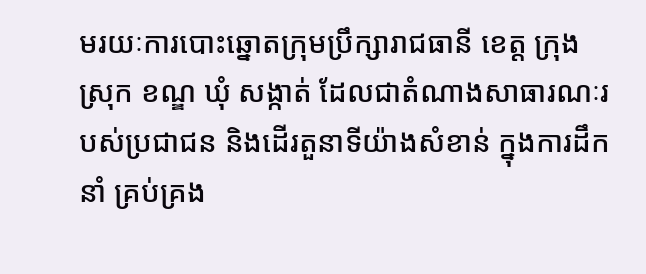មរយៈការបោះឆ្នោតក្រុមប្រឹក្សារាជធានី ខេត្ត ក្រុង ស្រុក ខណ្ឌ ឃុំ សង្កាត់ ដែលជាតំណាងសាធារណៈរបស់ប្រជាជន និងដើរតួនាទីយ៉ាងសំខាន់ ក្នុងការដឹកនាំ គ្រប់គ្រង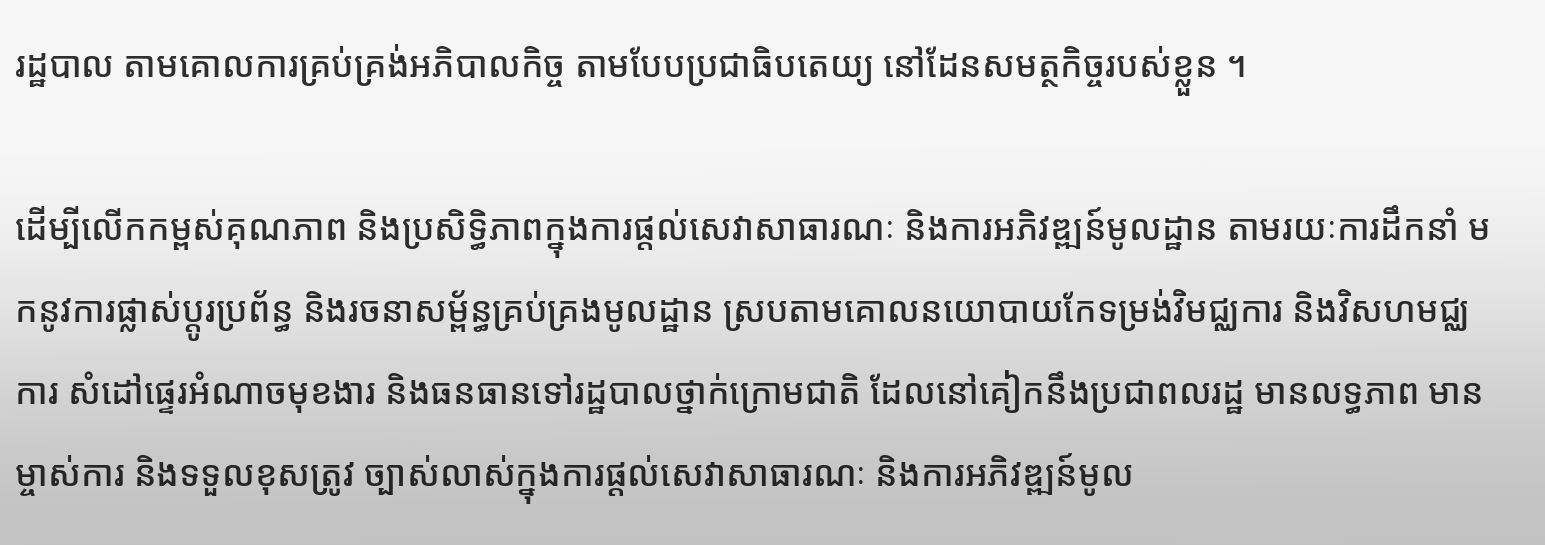រដ្ឋបាល តាមគោលការគ្រប់គ្រង់អភិបាលកិច្ច តាមបែបប្រជាធិបតេយ្យ នៅដែនសមត្ថកិច្ចរបស់ខ្លួន ។

ដើម្បីលើកកម្ពស់គុណភាព និងប្រសិទ្ធិភាពក្នុងការផ្តល់សេវាសាធារណៈ និងការអភិវឌ្ឍន៍មូលដ្ឋាន តាមរយៈការដឹកនាំ មកនូវការផ្លាស់ប្តូរប្រព័ន្ធ និងរចនាសម្ព័ន្ធគ្រប់គ្រងមូលដ្ឋាន ស្របតាមគោលនយោបាយកែទម្រង់វិមជ្ឈការ និងវិសហមជ្ឈការ សំដៅផ្ទេរអំណាចមុខងារ និងធនធានទៅរដ្ឋបាលថ្នាក់ក្រោមជាតិ ដែលនៅគៀកនឹងប្រជាពលរដ្ឋ មានលទ្ធភាព មានម្ចាស់ការ និងទទួលខុសត្រូវ ច្បាស់លាស់ក្នុងការផ្តល់សេវាសាធារណៈ និងការអភិវឌ្ឍន៍មូល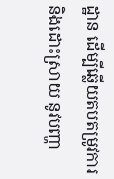ដ្ឋាន ដើម្បីឆ្លើយតបតម្រូវការ និងដោះស្រាយ នូវបញ្ហា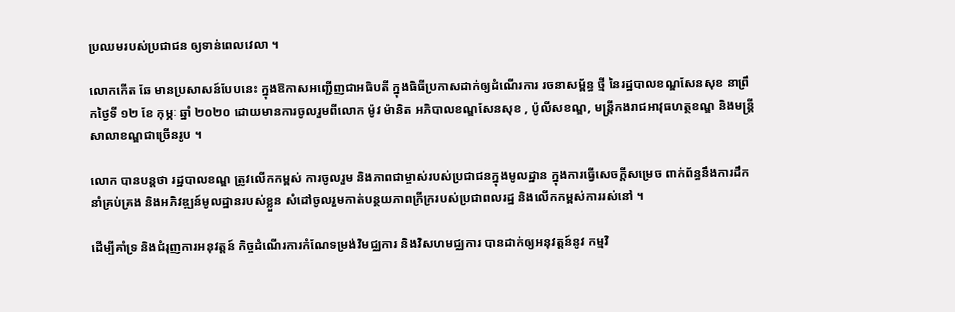ប្រឈមរបស់ប្រជាជន ឲ្យទាន់ពេលវេលា ។

លោកកើត ឆែ មានប្រសាសន៍បែបនេះ ក្នុងឱកាសអញ្ជើញជាអធិបតី ក្នុងធិធីប្រកាសដាក់ឲ្យដំណើរការ រចនាសម្ព័ន្ធ ថ្មី នៃរដ្ឋបាលខណ្ឌសែនសុខ នាព្រឹកថ្ងៃទី ១២ ខែ កុម្ភៈ ឆ្នាំ ២០២០ ដោយមានការចូលរួមពីលោក ម៉ូវ ម៉ានិត អភិបាលខណ្ឌសែនសុខ , ប៉ូលីសខណ្ឌ, មន្រ្តីកងរាជអាវុធហត្ថខណ្ឌ និងមន្រ្តីសាលាខណ្ឌជាច្រើនរូប ។

លោក បានបន្តថា រដ្ឋបាលខណ្ឌ ត្រូវលើកកម្ពស់ ការចូលរួម និងភាពជាម្ចាស់របស់ប្រជាជនក្នុងមូលដ្ឋាន ក្នុងការធ្វើសេចក្តីសម្រេច ពាក់ព័ន្ធនឹងការដឹកនាំគ្រប់គ្រង និងអភិវឌ្ឍន៍មូលដ្ឋានរបស់ខ្លួន សំដៅចូលរួមកាត់បន្ថយភាពក្រីក្ររបស់ប្រជាពលរដ្ឋ និងលើកកម្ពស់ការរស់នៅ ។

ដើម្បីគាំទ្រ និងជំរុញការអនុវត្តន៍ កិច្ចដំណើរការកំណែទម្រង់វិមជ្ឈការ និងវិសហមជ្ឈការ បានដាក់ឲ្យអនុវត្តន៍នូវ កម្មវិ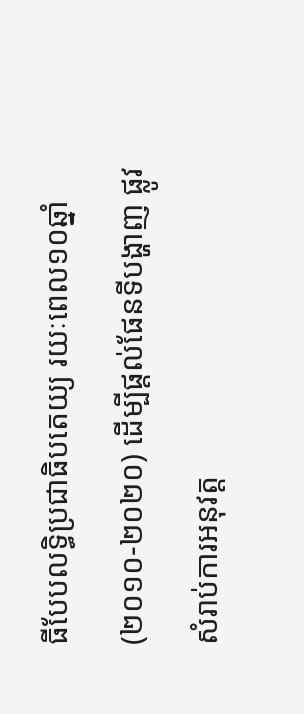ធីបែបលទ្ធិប្រជាធិបតេយ្យ រយៈពេល១០ឆ្នាំ (២០១០-២០២០) ដើម្បីផ្តល់ផែនទីបង្ហាញ ផ្លូវសំរាប់ការអនុវត្ត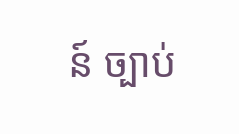ន៍ ច្បាប់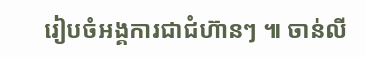រៀបចំអង្គការជាជំហ៊ានៗ ៕ ចាន់លី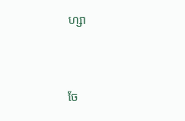ហ្សា


ចែ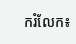ករំលែក៖